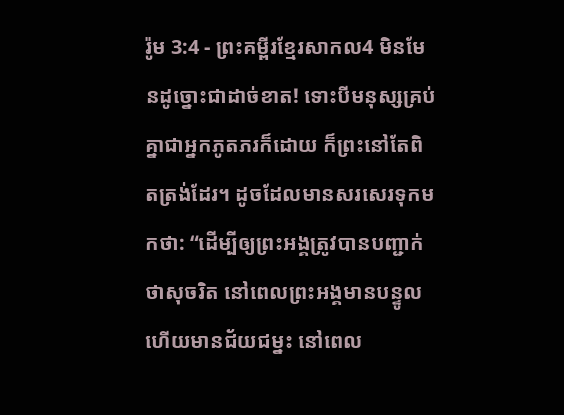រ៉ូម 3:4 - ព្រះគម្ពីរខ្មែរសាកល4 មិនមែនដូច្នោះជាដាច់ខាត! ទោះបីមនុស្សគ្រប់គ្នាជាអ្នកភូតភរក៏ដោយ ក៏ព្រះនៅតែពិតត្រង់ដែរ។ ដូចដែលមានសរសេរទុកមកថា: “ដើម្បីឲ្យព្រះអង្គត្រូវបានបញ្ជាក់ថាសុចរិត នៅពេលព្រះអង្គមានបន្ទូល ហើយមានជ័យជម្នះ នៅពេល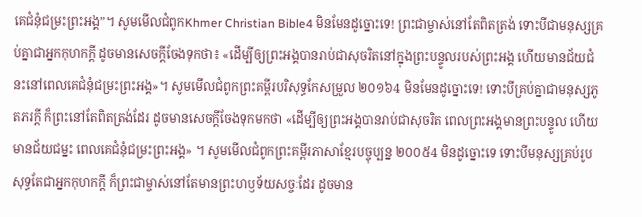គេជំនុំជម្រះព្រះអង្គ”។ សូមមើលជំពូកKhmer Christian Bible4 មិនមែនដូច្នោះទេ! ព្រះជាម្ចាស់នៅតែពិតត្រង់ ទោះបីជាមនុស្សគ្រប់គ្នាជាអ្នកកុហកក្ដី ដូចមានសេចក្ដីចែងទុកថា៖ «ដើម្បីឲ្យព្រះអង្គបានរាប់ជាសុចរិតនៅក្នុងព្រះបន្ទូលរបស់ព្រះអង្គ ហើយមានជ័យជំនះនៅពេលគេជំនុំជម្រះព្រះអង្គ»។ សូមមើលជំពូកព្រះគម្ពីរបរិសុទ្ធកែសម្រួល ២០១៦4 មិនមែនដូច្នោះទេ! ទោះបីគ្រប់គ្នាជាមនុស្សភូតភរក្ដី ក៏ព្រះនៅតែពិតត្រង់ដែរ ដូចមានសេចក្តីចែងទុកមកថា «ដើម្បីឲ្យព្រះអង្គបានរាប់ជាសុចរិត ពេលព្រះអង្គមានព្រះបន្ទូល ហើយមានជ័យជម្នះ ពេលគេជំនុំជម្រះព្រះអង្គ» ។ សូមមើលជំពូកព្រះគម្ពីរភាសាខ្មែរបច្ចុប្បន្ន ២០០៥4 មិនដូច្នោះទេ ទោះបីមនុស្សគ្រប់រូបសុទ្ធតែជាអ្នកកុហកក្តី ក៏ព្រះជាម្ចាស់នៅតែមានព្រះហឫទ័យសច្ចៈដែរ ដូចមាន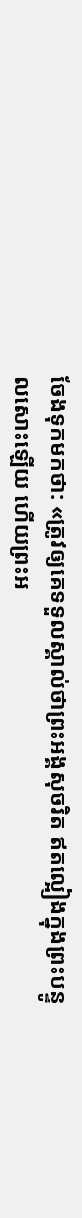ចែងទុកមកថា: «ត្រូវឲ្យគេទទួលស្គាល់ថាព្រះអង្គសុចរិត ឥតល្អៀងក្នុងព្រះបន្ទូលសោះឡើយ ហើយព្រះអ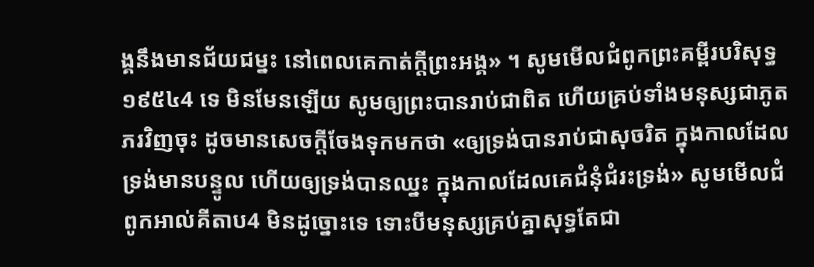ង្គនឹងមានជ័យជម្នះ នៅពេលគេកាត់ក្តីព្រះអង្គ» ។ សូមមើលជំពូកព្រះគម្ពីរបរិសុទ្ធ ១៩៥៤4 ទេ មិនមែនឡើយ សូមឲ្យព្រះបានរាប់ជាពិត ហើយគ្រប់ទាំងមនុស្សជាភូតភរវិញចុះ ដូចមានសេចក្ដីចែងទុកមកថា «ឲ្យទ្រង់បានរាប់ជាសុចរិត ក្នុងកាលដែលទ្រង់មានបន្ទូល ហើយឲ្យទ្រង់បានឈ្នះ ក្នុងកាលដែលគេជំនុំជំរះទ្រង់» សូមមើលជំពូកអាល់គីតាប4 មិនដូច្នោះទេ ទោះបីមនុស្សគ្រប់គ្នាសុទ្ធតែជា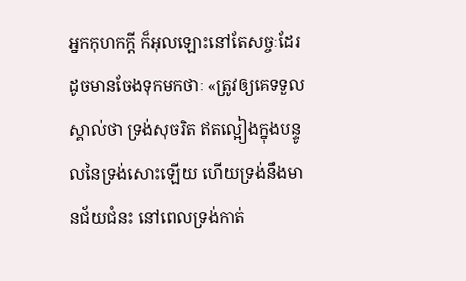អ្នកកុហកក្ដី ក៏អុលឡោះនៅតែសច្ចៈដែរ ដូចមានចែងទុកមកថាៈ «ត្រូវឲ្យគេទទួលស្គាល់ថា ទ្រង់សុចរិត ឥតល្អៀងក្នុងបន្ទូលនៃទ្រង់សោះឡើយ ហើយទ្រង់នឹងមានជ័យជំនះ នៅពេលទ្រង់កាត់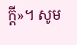ក្ដី»។ សូម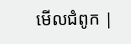មើលជំពូក |